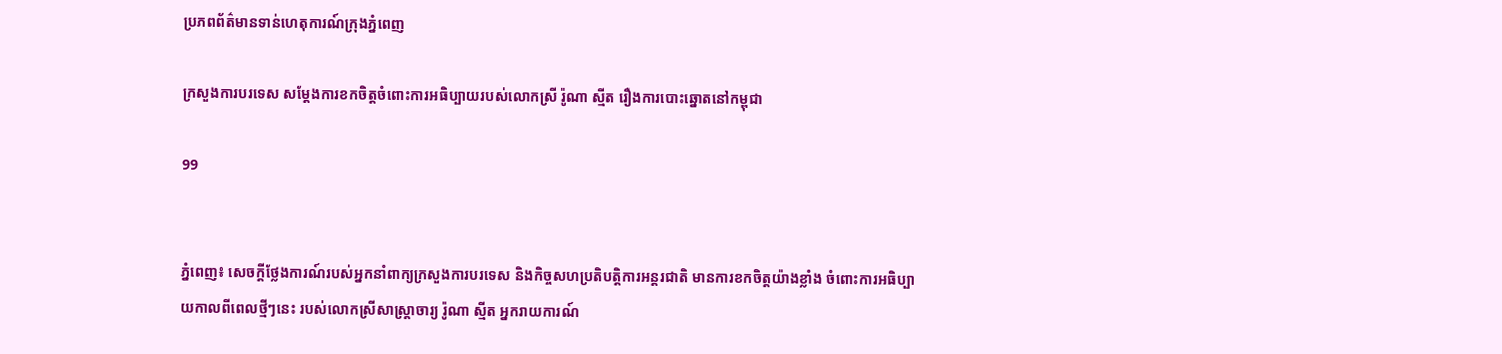ប្រភពព័ត៌មានទាន់ហេតុការណ៍ក្រុងភ្នំពេញ

ក្រសួងការបរទេស សម្ដែងការខកចិត្តចំពោះការអធិប្បាយរបស់លោកស្រី រ៉ូណា ស្មីត រឿងការបោះឆ្នោតនៅកម្ពុជា

99


ភ្នំពេញ៖ សេចក្ដីថ្លែងការណ៍របស់អ្នកនាំពាក្យក្រសួងការបរទេស និងកិច្ចសហប្រតិបត្តិការអន្ដរជាតិ មានការខកចិត្តយ៉ាងខ្លាំង ចំពោះការអធិប្បាយកាលពីពេលថ្មីៗនេះ របស់លោកស្រីសាស្រ្តាចារ្យ រ៉ូណា ស្មីត អ្នករាយការណ៍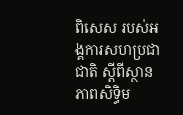ពិសេស របស់អង្គការសហប្រជាជាតិ ស្ដីពីស្ថានភាពសិទ្ធិម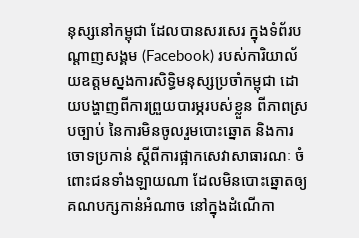នុស្សនៅកម្ពុជា ដែលបានសរសេរ ក្នុងទំព័របណ្ដាញសង្គម (Facebook) របស់ការិយាល័យឧត្តមស្នងការសិទ្ធិមនុស្សប្រចាំកម្ពុជា ដោយបង្ហាញពីការព្រួយបារម្ភរបស់ខ្លួន ពីភាពស្របច្បាប់ នៃការមិនចូលរួមបោះឆ្នោត និងការចោទប្រកាន់ ស្ដីពីការផ្អាកសេវាសាធារណៈ ចំពោះជនទាំងឡាយណា ដែលមិនបោះឆ្នោតឲ្យគណបក្សកាន់អំណាច នៅក្នុងដំណើកា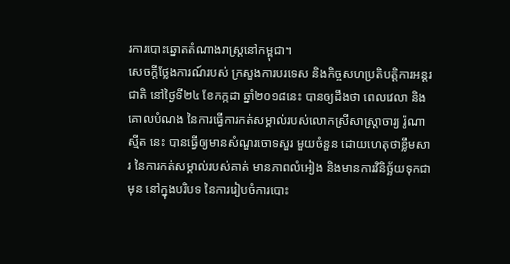រការបោះឆ្នោតតំណាងរាស្រ្តនៅកម្ពុជា។
សេចក្ដីថ្លែងការណ៍របស់ ក្រសួងការបរទេស និងកិច្ចសហប្រតិបត្តិការអន្ដរជាតិ នៅថ្ងៃទី២៤ ខែកក្កដា ឆ្នាំ២០១៨នេះ បានឲ្យដឹងថា ពេលវេលា និងគោលបំណង នៃការធ្វើការកត់សម្គាល់របស់លោកស្រីសាស្រ្តាចារ្យ រ៉ូណា ស្មីត នេះ បានធ្វើឲ្យមានសំណួរចោទសួរ មួយចំនួន ដោយហេតុថាខ្លឹមសារ នៃការកត់សម្គាល់របស់គាត់ មានភាពលំអៀង និងមានការវិនិច្ឆ័យទុកជាមុន នៅក្នុងបរិបទ នៃការរៀបចំការបោះ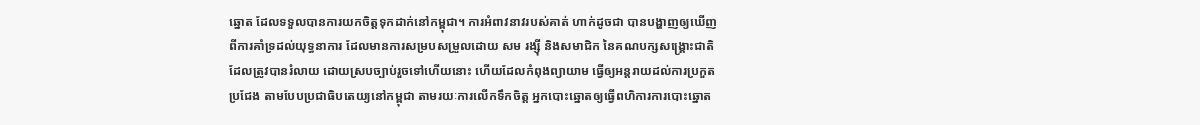ឆ្នោត ដែលទទួលបានការយកចិត្តទុកដាក់នៅកម្ពុជា។ ការអំពាវនាវរបស់គាត់ ហាក់ដូចជា បានបង្ហាញឲ្យឃើញ ពីការគាំទ្រដល់យុទ្ធនាការ ដែលមានការសម្របសម្រួលដោយ សម រង្ស៊ី និងសមាជិក នៃគណបក្សសង្រ្គោះជាតិ ដែលត្រូវបានរំលាយ ដោយស្របច្បាប់រួចទៅហើយនោះ ហើយដែលកំពុងព្យាយាម ធ្វើឲ្យអន្តរាយដល់ការប្រកួតប្រជែង តាមបែបប្រជាធិបតេយ្យនៅកម្ពុជា តាមរយៈការលើកទឹកចិត្ត អ្នកបោះឆ្នោតឲ្យធ្វើពហិការការបោះឆ្នោត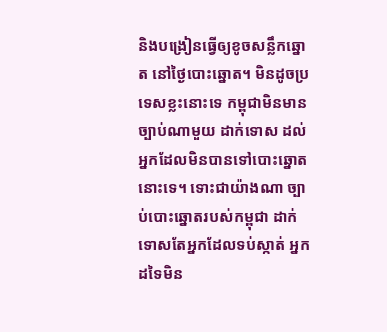និងបង្រៀនធ្វើឲ្យខូចសន្លឹកឆ្នោត នៅថ្ងៃបោះឆ្នោត។ មិនដូចប្រទេសខ្លះនោះទេ កម្ពុជាមិនមានច្បាប់ណាមួយ ដាក់ទោស ដល់អ្នកដែលមិនបានទៅបោះឆ្នោតនោះទេ។ ទោះជាយ៉ាងណា ច្បាប់បោះឆ្នោតរបស់កម្ពុជា ដាក់ទោសតែអ្នកដែលទប់ស្កាត់ អ្នកដទៃមិន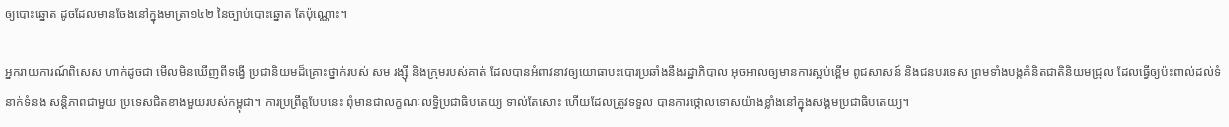ឲ្យបោះឆ្នោត ដូចដែលមានចែងនៅក្នុងមាត្រា១៤២ នៃច្បាប់បោះឆ្នោត តែប៉ុណ្ណោះ។

អ្នករាយការណ៍ពិសេស ហាក់ដូចជា មើលមិនឃើញពីទង្វើ ប្រជានិយមដ៏គ្រោះថ្នាក់របស់ សម រង្ស៊ី និងក្រុមរបស់គាត់ ដែលបានអំពាវនាវឲ្យយោធាបះបោរប្រឆាំងនឹងរដ្ឋាភិបាល អុចអាលឲ្យមានការស្អប់ខ្ពើម ពូជសាសន៍ និងជនបរទេស ព្រមទាំងបង្កគំនិតជាតិនិយមជ្រុល ដែលធ្វើឲ្យប៉ះពាល់ដល់ទំនាក់ទំនង សន្តិភាពជាមួយ ប្រទេសជិតខាងមួយរបស់កម្ពុជា។ ការប្រព្រឹត្តបែបនេះ ពុំមានជាលក្ខណៈលទ្ធិប្រជាធិបតេយ្យ ទាល់តែសោះ ហើយដែលត្រូវទទួល បានការថ្កោលទោសយ៉ាងខ្លាំងនៅក្នុងសង្គមប្រជាធិបតេយ្យ។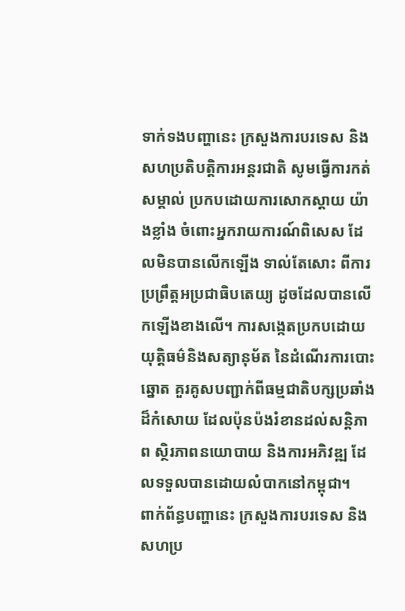ទាក់ទងបញ្ហានេះ ក្រសួងការបរទេស និងសហប្រតិបត្តិការអន្តរជាតិ សូមធ្វើការកត់សម្គាល់ ប្រកបដោយការសោកស្តាយ យ៉ាងខ្លាំង ចំពោះអ្នករាយការណ៍ពិសេស ដែលមិនបានលើកឡើង ទាល់តែសោះ ពីការប្រព្រឹត្តអប្រជាធិបតេយ្យ ដូចដែលបានលើកឡើងខាងលើ។ ការសង្កេតប្រកបដោយ យុត្តិធម៌និងសត្យានុម័ត នៃដំណើរការបោះឆ្នោត គួរគូសបញ្ជាក់ពីធម្មជាតិបក្សប្រឆាំង ដ៏កំសោយ ដែលប៉ុនប៉ងរំខានដល់សន្តិភាព ស្ថិរភាពនយោបាយ និងការអភិវឌ្ឍ ដែលទទួលបានដោយលំបាកនៅកម្ពុជា។
ពាក់ព័ន្ធបញ្ហានេះ ក្រសួងការបរទេស និងសហប្រ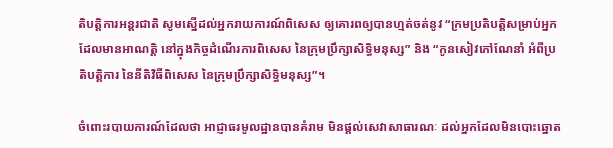តិបត្តិការអន្តរជាតិ សូមស្នើដល់អ្នករាយការណ៍ពិសេស ឲ្យគោរពឲ្យបានហ្មត់ចត់នូវ “ក្រមប្រតិបត្តិសម្រាប់អ្នកដែលមានអាណត្តិ នៅក្នុងកិច្ចដំណើរការពិសេស នៃក្រុមប្រឹក្សាសិទ្ធិមនុស្ស” និង “កូនសៀវភៅណែនាំ អំពីប្រតិបត្តិការ នៃនីតិវិធីពិសេស នៃក្រុមប្រឹក្សាសិទ្ធិមនុស្ស”។

ចំពោះរបាយការណ៍ដែលថា អាជ្ញាធរមូលដ្ឋានបានគំរាម មិនផ្តល់សេវាសាធារណៈ ដល់អ្នកដែលមិនបោះឆ្នោត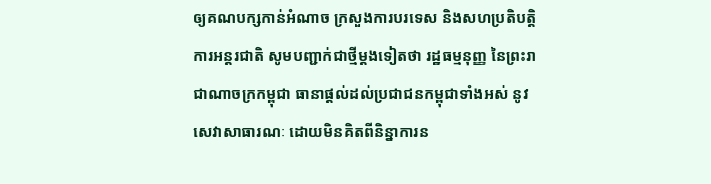ឲ្យគណបក្សកាន់អំណាច ក្រសួងការបរទេស និងសហប្រតិបត្តិការអន្តរជាតិ សូមបញ្ជាក់ជាថ្មីម្តងទៀតថា រដ្ឋធម្មនុញ្ញ នៃព្រះរាជាណាចក្រកម្ពុជា ធានាផ្តល់ដល់ប្រជាជនកម្ពុជាទាំងអស់ នូវសេវាសាធារណៈ ដោយមិនគិតពីនិន្នាការន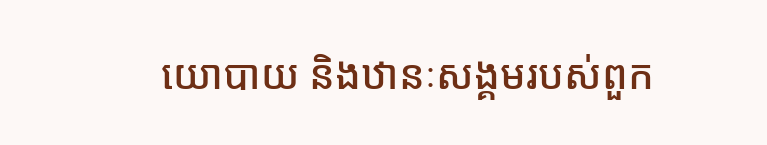យោបាយ និងឋានៈសង្គមរបស់ពួក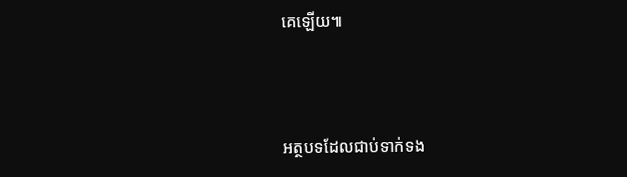គេឡើយ៕



អត្ថបទដែលជាប់ទាក់ទង